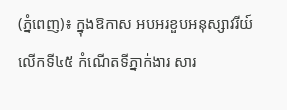(ភ្នំពេញ)៖ ក្នុងឱកាស អបអរខួបអនុស្សាវរីយ៍ លើកទី៤៥ កំណើតទីភ្នាក់ងារ សារ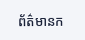ព័ត៌មានក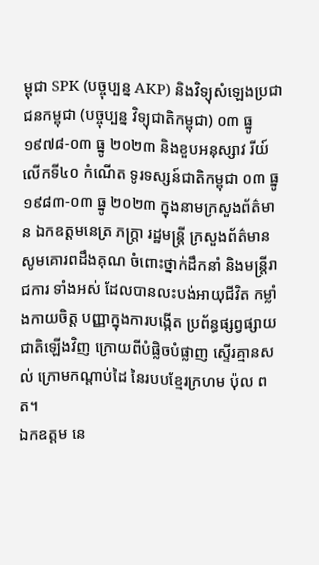ម្ពុជា SPK (បច្ចុប្បន្ន AKP) និងវិទ្យុសំឡេងប្រជាជនកម្ពុជា (បច្ចុប្បន្ន វិទ្យុជាតិកម្ពុជា) ០៣ ធ្នូ ១៩៧៨-០៣ ធ្នូ ២០២៣ និងខួបអនុស្សាវ រីយ៍ លើកទី៤០ កំណើត ទូរទស្សន៍ជាតិកម្ពុជា ០៣ ធ្នូ ១៩៨៣-០៣ ធ្នូ ២០២៣ ក្នុងនាមក្រសួងព័ត៌មាន ឯកឧត្ដមនេត្រ ភក្ត្រា រដ្ឋមន្រ្តី ក្រសួងព័ត៌មាន សូមគោរពដឹងគុណ ចំពោះថ្នាក់ដឹកនាំ និងមន្ត្រីរាជការ ទាំងអស់ ដែលបានលះបង់អាយុជីវិត កម្លាំងកាយចិត្ត បញ្ញាក្នុងការបង្កើត ប្រព័ន្ធផ្សព្វផ្សាយជាតិឡើងវិញ ក្រោយពីបំផ្លិចបំផ្លាញ ស្ទើរគ្មានសល់ ក្រោមកណ្តាប់ដៃ នៃរបបខ្មែរក្រហម ប៉ុល ពត។
ឯកឧត្ដម នេ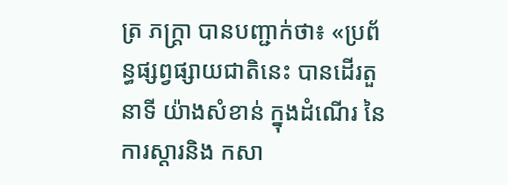ត្រ ភក្ត្រា បានបញ្ជាក់ថា៖ «ប្រព័ន្ធផ្សព្វផ្សាយជាតិនេះ បានដើរតួនាទី យ៉ាងសំខាន់ ក្នុងដំណើរ នៃការស្តារនិង កសា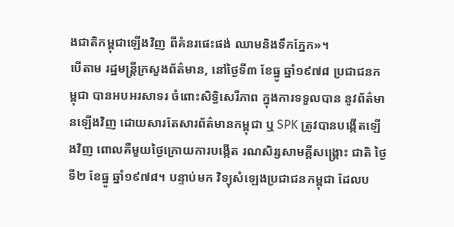ងជាតិកម្ពុជាឡើងវិញ ពីគំនរផេះផង់ ឈាមនិងទឹកភ្នែក»។
បើតាម រដ្ឋមន្រ្តីក្រសួងព័ត៌មាន, នៅថ្ងៃទី៣ ខែធ្នូ ឆ្នាំ១៩៧៨ ប្រជាជនកម្ពុជា បានអបអរសាទរ ចំពោះសិទ្ធិសេរីភាព ក្នុងការទទួលបាន នូវព័ត៌មានឡើងវិញ ដោយសារតែសារព័ត៌មានកម្ពុជា ឬ SPK ត្រូវបានបង្កើតឡើងវិញ ពោលគឺមួយថ្ងៃក្រោយការបង្កើត រណសិរ្សសាមគ្គីសង្គ្រោះ ជាតិ ថ្ងៃទី២ ខែធ្នូ ឆ្នាំ១៩៧៨។ បន្ទាប់មក វិទ្យុសំឡេងប្រជាជនកម្ពុជា ដែលប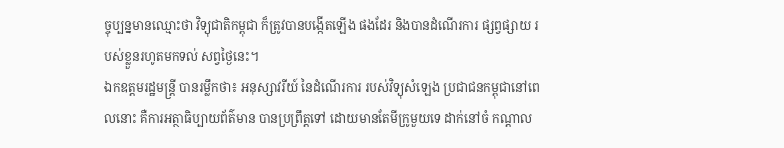ច្ចុប្បន្នមានឈ្មោះថា វិទ្យុជាតិកម្ពុជា ក៏ត្រូវបានបង្កើតឡើង ផងដែរ និងបានដំណើរការ ផ្សព្វផ្សាយ របស់ខ្លួនរហូតមកទល់ សព្វថ្ងៃនេះ។
ឯកឧត្ដមរដ្ឋមន្រ្តី បានរម្លឹកថា៖ អនុស្សាវរីយ៍ នៃដំណើរការ របស់វិទ្យុសំឡេង ប្រជាជនកម្ពុជានៅពេលនោះ គឺការអត្ថាធិប្បាយព័ត៌មាន បានប្រព្រឹត្តទៅ ដោយមានតែមីក្រូមួយទេ ដាក់នៅចំ កណ្តាល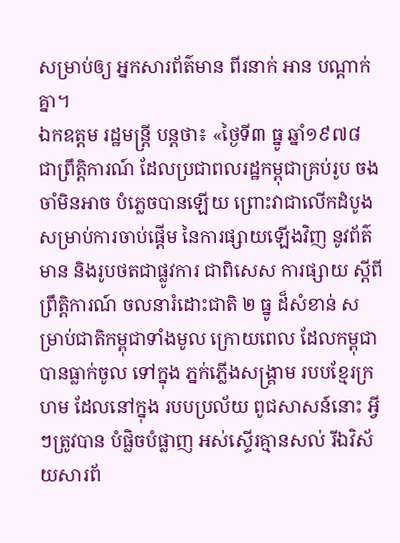សម្រាប់ឲ្យ អ្នកសារព័ត៌មាន ពីរនាក់ អាន បណ្តាក់គ្នា។
ឯកឧត្ដម រដ្ឋមន្ត្រី បន្តថា៖ «ថ្ងៃទី៣ ធ្នូ ឆ្នាំ១៩៧៨ ជាព្រឹត្តិការណ៍ ដែលប្រជាពលរដ្ឋកម្ពុជាគ្រប់រូប ចងចាំមិនអាច បំភ្លេចបានឡើយ ព្រោះវាជាលើកដំបូង សម្រាប់ការចាប់ផ្តើម នៃការផ្សាយឡើងវិញ នូវព័ត៌មាន និងរូបថតជាផ្លូវការ ជាពិសេស ការផ្សាយ ស្តីពីព្រឹត្តិការណ៍ ចលនារំដោះជាតិ ២ ធ្នូ ដ៏សំខាន់ សម្រាប់ជាតិកម្ពុជាទាំងមូល ក្រោយពេល ដែលកម្ពុជាបានធ្លាក់ចូល ទៅក្នុង ភ្នក់ភ្លើងសង្រ្គាម របបខ្មែរក្រហម ដែលនៅក្នុង របបប្រល័យ ពូជសាសន៍នោះ អ្វីៗត្រូវបាន បំផ្លិចបំផ្លាញ អស់ស្ទើរគ្មានសល់ រីឯវិស័យសារព័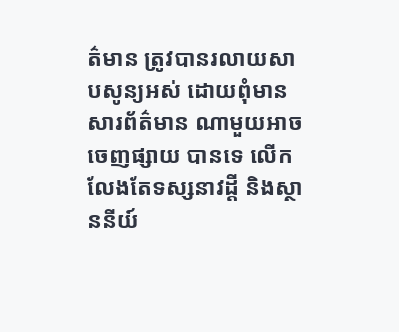ត៌មាន ត្រូវបានរលាយសាបសូន្យអស់ ដោយពុំមានសារព័ត៌មាន ណាមួយអាចចេញផ្សាយ បានទេ លើកលែងតែទស្សនាវដ្តី និងស្ថាននីយ៍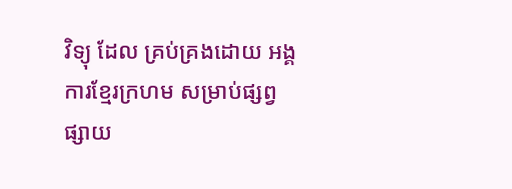វិទ្យុ ដែល គ្រប់គ្រងដោយ អង្គការខ្មែរក្រហម សម្រាប់ផ្សព្វផ្សាយ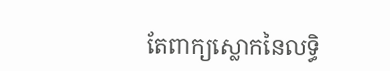តែពាក្យស្លោកនៃលទ្ធិ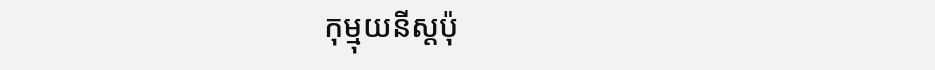កុម្មុយនីស្តប៉ុ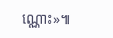ណ្ណោះ»៕